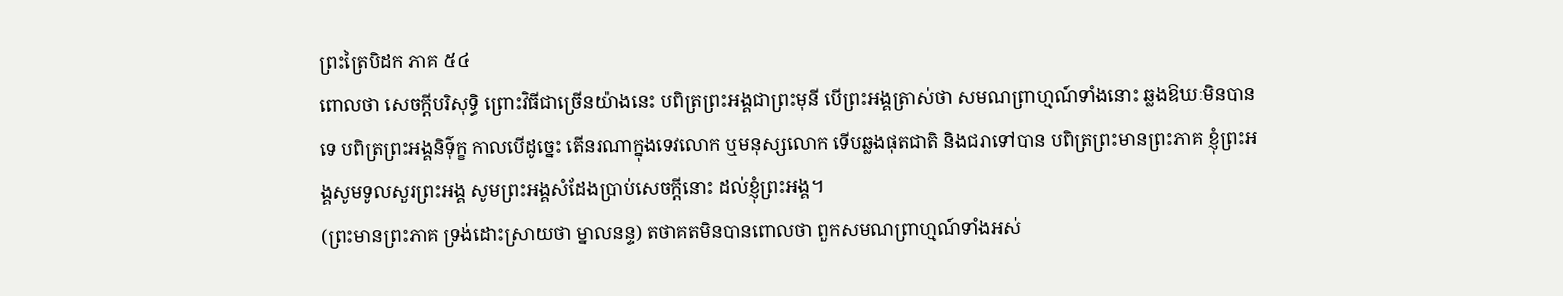ព្រះត្រៃបិដក ភាគ ៥៤
ពោលថា សេចក្តីបរិសុទ្ធិ ព្រោះវិធីជាច្រើនយ៉ាងនេះ បពិត្រព្រះអង្គជាព្រះមុនី បើព្រះអង្គត្រាស់ថា សមណព្រាហ្មណ៍ទាំងនោះ ឆ្លងឱឃៈមិនបានទេ បពិត្រព្រះអង្គនិទ៌ុក្ខ កាលបើដូច្នេះ តើនរណាក្នុងទេវលោក ឬមនុស្សលោក ទើបឆ្លងផុតជាតិ និងជរាទៅបាន បពិត្រព្រះមានព្រះភាគ ខ្ញុំព្រះអង្គសូមទូលសួរព្រះអង្គ សូមព្រះអង្គសំដែងប្រាប់សេចក្តីនោះ ដល់ខ្ញុំព្រះអង្គ។
(ព្រះមានព្រះភាគ ទ្រង់ដោះស្រាយថា ម្នាលនន្ទ) តថាគតមិនបានពោលថា ពួកសមណព្រាហ្មណ៍ទាំងអស់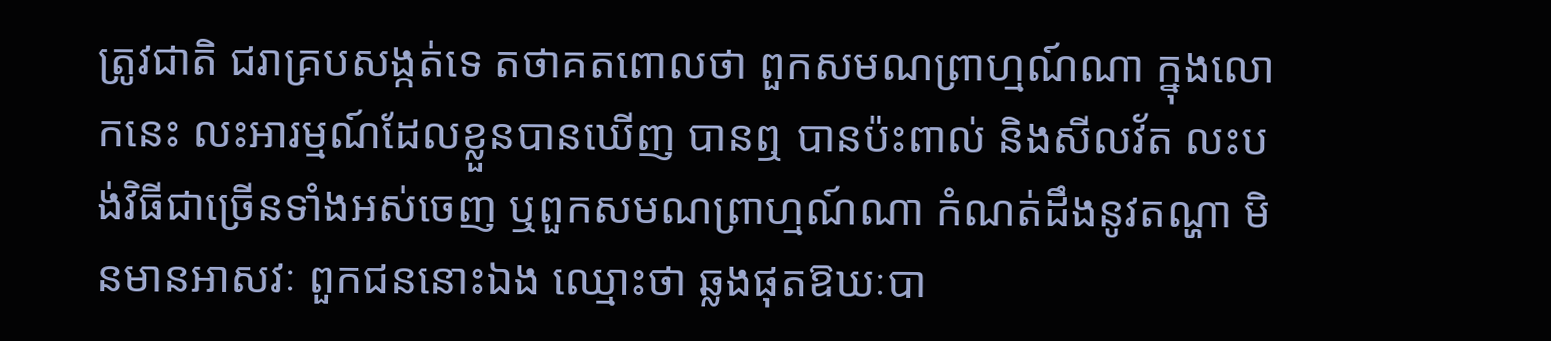ត្រូវជាតិ ជរាគ្របសង្កត់ទេ តថាគតពោលថា ពួកសមណព្រាហ្មណ៍ណា ក្នុងលោកនេះ លះអារម្មណ៍ដែលខ្លួនបានឃើញ បានឮ បានប៉ះពាល់ និងសីលវ័ត លះបង់វិធីជាច្រើនទាំងអស់ចេញ ឬពួកសមណព្រាហ្មណ៍ណា កំណត់ដឹងនូវតណ្ហា មិនមានអាសវៈ ពួកជននោះឯង ឈ្មោះថា ឆ្លងផុតឱឃៈបា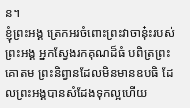ន។
ខ្ញុំព្រះអង្គ ត្រេកអរចំពោះព្រះវាចានុ៎ះរបស់ព្រះអង្គ អ្នកស្វែងរកគុណដ៏ធំ បពិត្រព្រះគោតម ព្រះនិព្វានដែលមិនមានឧបធិ ដែលព្រះអង្គបានសំដែងទុកល្អហើយ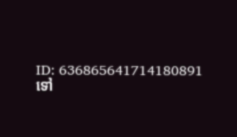ID: 636865641714180891
ទៅ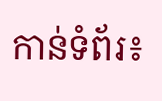កាន់ទំព័រ៖